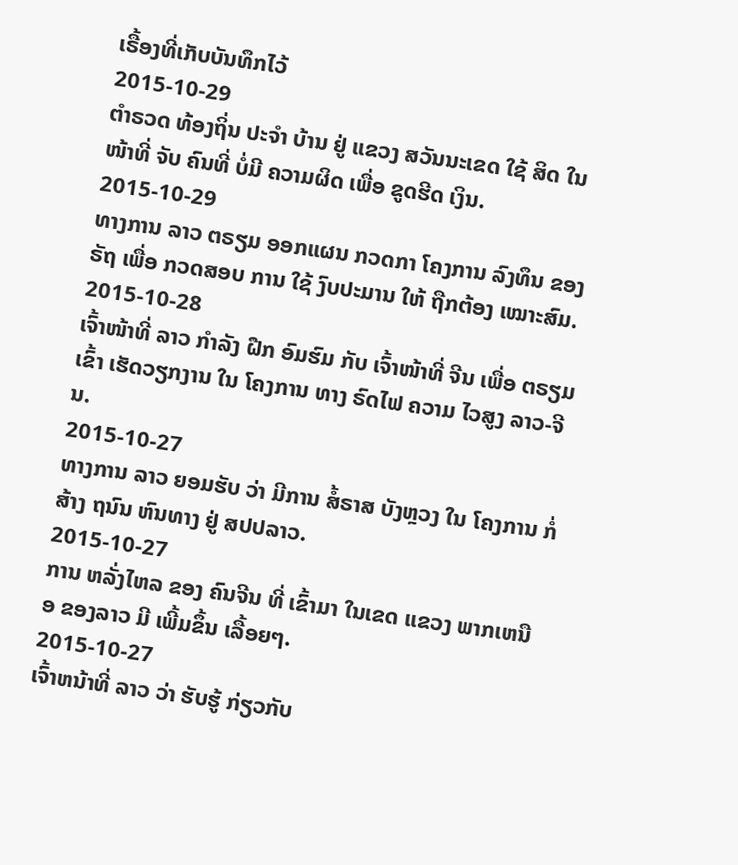ເຣື້ອງທີ່ເກັບບັນທຶກໄວ້
2015-10-29
ຕຳຣວດ ທ້ອງຖິ່ນ ປະຈໍາ ບ້ານ ຢູ່ ແຂວງ ສວັນນະເຂດ ໃຊ້ ສິດ ໃນ ໜ້າທີ່ ຈັບ ຄົນທີ່ ບໍ່ມີ ຄວາມຜິດ ເພື່ອ ຂູດຮີດ ເງິນ.
2015-10-29
ທາງການ ລາວ ຕຣຽມ ອອກແຜນ ກວດກາ ໂຄງການ ລົງທຶນ ຂອງຣັຖ ເພື່ອ ກວດສອບ ການ ໃຊ້ ງົບປະມານ ໃຫ້ ຖືກຕ້ອງ ເໝາະສົມ.
2015-10-28
ເຈົ້າໜ້າທີ່ ລາວ ກໍາລັງ ຝືກ ອົມຮົມ ກັບ ເຈົ້າໜ້າທີ່ ຈີນ ເພື່ອ ຕຣຽມ ເຂົ້າ ເຮັດວຽກງານ ໃນ ໂຄງການ ທາງ ຣົດໄຟ ຄວາມ ໄວສູງ ລາວ-ຈີນ.
2015-10-27
ທາງການ ລາວ ຍອມຮັບ ວ່າ ມີການ ສໍ້ຣາສ ບັງຫຼວງ ໃນ ໂຄງການ ກໍ່ສ້າງ ຖນົນ ຫົນທາງ ຢູ່ ສປປລາວ.
2015-10-27
ການ ຫລັ່ງໄຫລ ຂອງ ຄົນຈີນ ທີ່ ເຂົ້າມາ ໃນເຂດ ແຂວງ ພາກເຫນືອ ຂອງລາວ ມີ ເພີ້ມຂຶ້ນ ເລື້ອຍໆ.
2015-10-27
ເຈົ້າຫນ້າທີ່ ລາວ ວ່າ ຮັບຮູ້ ກ່ຽວກັບ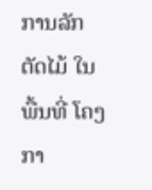ການລັກ ຕັດໄມ້ ໃນ ພື້ນທີ່ ໂຄງກາ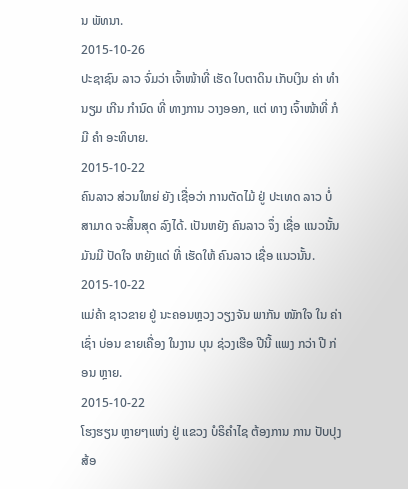ນ ພັທນາ.
2015-10-26
ປະຊາຊົນ ລາວ ຈົ່ມວ່າ ເຈົ້າໜ້າທີ່ ເຮັດ ໃບຕາດິນ ເກັບເງິນ ຄ່າ ທຳນຽມ ເກີນ ກໍານົດ ທີ່ ທາງການ ວາງອອກ, ແຕ່ ທາງ ເຈົ້າໜ້າທີ່ ກໍມີ ຄໍາ ອະທິບາຍ.
2015-10-22
ຄົນລາວ ສ່ວນໃຫຍ່ ຍັງ ເຊື່ອວ່າ ການຕັດໄມ້ ຢູ່ ປະເທດ ລາວ ບໍ່ສາມາດ ຈະສິ້ນສຸດ ລົງໄດ້. ເປັນຫຍັງ ຄົນລາວ ຈຶ່ງ ເຊື່ອ ແນວນັ້ນ ມັນມີ ປັດໃຈ ຫຍັງແດ່ ທີ່ ເຮັດໃຫ້ ຄົນລາວ ເຊື່ອ ແນວນັ້ນ.
2015-10-22
ແມ່ຄ້າ ຊາວຂາຍ ຢູ່ ນະຄອນຫຼວງ ວຽງຈັນ ພາກັນ ໜັກໃຈ ໃນ ຄ່າເຊົ່າ ບ່ອນ ຂາຍເຄື່ອງ ໃນງານ ບຸນ ຊ່ວງເຮືອ ປີນີ້ ແພງ ກວ່າ ປີ ກ່ອນ ຫຼາຍ.
2015-10-22
ໂຮງຮຽນ ຫຼາຍໆແຫ່ງ ຢູ່ ແຂວງ ບໍຣິຄຳໄຊ ຕ້ອງການ ການ ປັບປຸງ ສ້ອ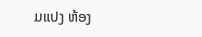ມແປງ ຫ້ອງ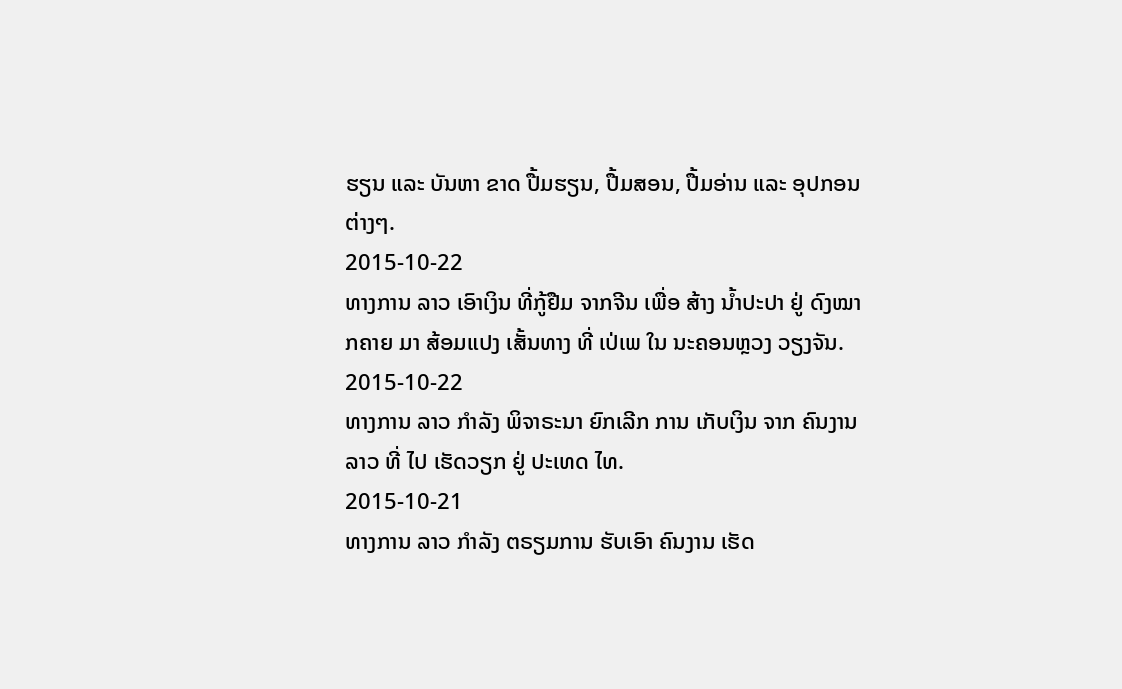ຮຽນ ແລະ ບັນຫາ ຂາດ ປື້ມຮຽນ, ປື້ມສອນ, ປື້ມອ່ານ ແລະ ອຸປກອນ ຕ່າງໆ.
2015-10-22
ທາງການ ລາວ ເອົາເງິນ ທີ່ກູ້ຢືມ ຈາກຈີນ ເພື່ອ ສ້າງ ນ້ຳປະປາ ຢູ່ ດົງໝາກຄາຍ ມາ ສ້ອມແປງ ເສັ້ນທາງ ທີ່ ເປ່ເພ ໃນ ນະຄອນຫຼວງ ວຽງຈັນ.
2015-10-22
ທາງການ ລາວ ກຳລັງ ພິຈາຣະນາ ຍົກເລີກ ການ ເກັບເງິນ ຈາກ ຄົນງານ ລາວ ທີ່ ໄປ ເຮັດວຽກ ຢູ່ ປະເທດ ໄທ.
2015-10-21
ທາງການ ລາວ ກຳລັງ ຕຣຽມການ ຮັບເອົາ ຄົນງານ ເຮັດ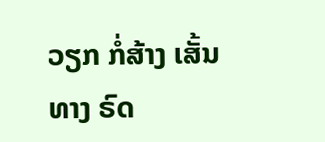ວຽກ ກໍ່ສ້າງ ເສັ້ນ ທາງ ຣົດ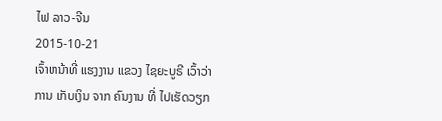ໄຟ ລາວ-ຈີນ
2015-10-21
ເຈົ້າຫນ້າທີ່ ແຮງງານ ແຂວງ ໄຊຍະບູຣີ ເວົ້າວ່າ ການ ເກັບເງິນ ຈາກ ຄົນງານ ທີ່ ໄປເຮັດວຽກ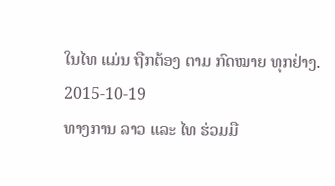ໃນໄທ ແມ່ນ ຖືກຕ້ອງ ຕາມ ກົດໝາຍ ທຸກຢ່າງ.
2015-10-19
ທາງການ ລາວ ແລະ ໄທ ຮ່ວມມື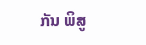ກັນ ພິສູ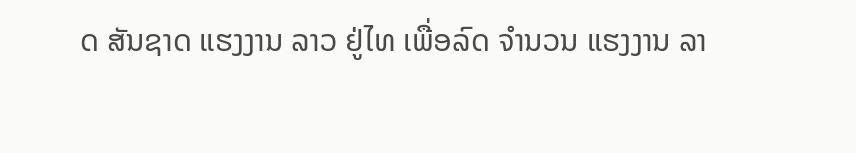ດ ສັນຊາດ ແຮງງານ ລາວ ຢູ່ໄທ ເພື່ອລົດ ຈໍານວນ ແຮງງານ ລາ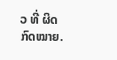ວ ທີ່ ຜິດ ກົດໝາຍ.